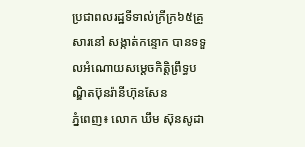ប្រជាពលរដ្ឋទីទាល់ក្រីក្រ៦៥គ្រួសារនៅ សង្កាត់កន្ទោក បានទទួលអំណោយសម្ដេចកិត្ដិព្រឹទ្ធបណ្ឌិតប៊ុនរ៉ានីហ៊ុនសែន
ភ្នំពេញ៖ លោក ឃឹម ស៊ុនសូដា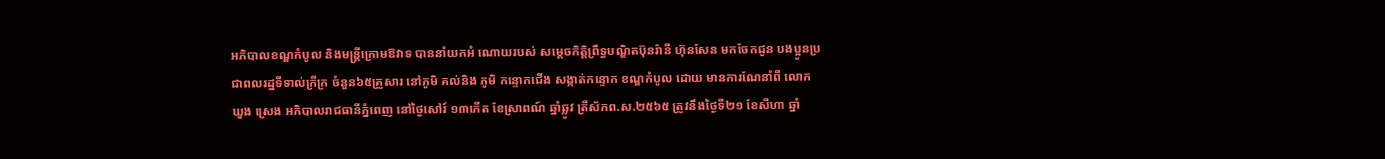អភិបាលខណ្ឌកំបូល និងមន្ដ្រីក្រោមឱវាទ បាននាំយកអំ ណោយរបស់ សម្ដេចកិត្ដិព្រឹទ្ធបណ្ឌិតប៊ុនរ៉ានី ហ៊ុនសែន មកចែកជូន បងប្អូនប្រជាពលរដ្ឋទីទាល់ក្រីក្រ ចំនួន៦៥គ្រួសារ នៅភូមិ គល់និង ភូមិ កន្ទោកជើង សង្កាត់កន្ទោក ខណ្ឌកំបូល ដោយ មានការណែនាំពី លោក ឃួង ស្រេង អភិបាលរាជធានីភ្នំពេញ នៅថ្ងៃសៅរ៍ ១៣កេីត ខែស្រាពណ៍ ឆ្នាំឆ្លូវ ត្រីស័កព.ស.២៥៦៥ ត្រូវនឹងថ្ងៃទី២១ ខែសីហា ឆ្នាំ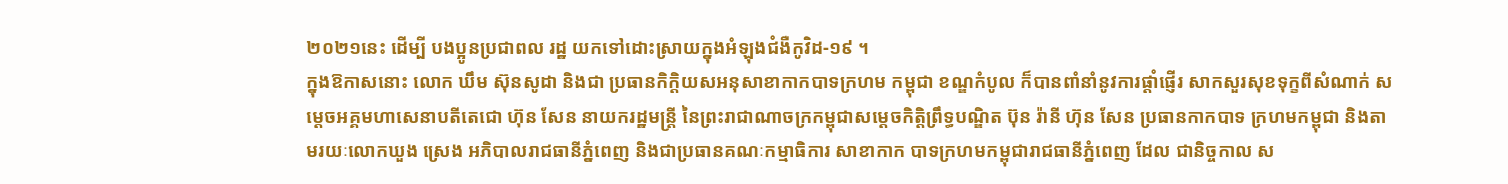២០២១នេះ ដើម្បី បងប្អូនប្រជាពល រដ្ឋ យកទៅដោះស្រាយក្នុងអំឡុងជំងឺកូវិដ-១៩ ។
ក្នុងឱកាសនោះ លោក ឃឹម ស៊ុនសូដា និងជា ប្រធានកិក្តិយសអនុសាខាកាកបាទក្រហម កម្ពុជា ខណ្ឌកំបូល ក៏បានពាំនាំនូវការផ្តាំផ្ញើរ សាកសួរសុខទុក្ខពីសំណាក់ សម្តេចអគ្គមហាសេនាបតីតេជោ ហ៊ុន សែន នាយករដ្ឋមន្ត្រី នៃព្រះរាជាណាចក្រកម្ពុជាសម្តេចកិត្តិព្រឹទ្ធបណ្ឌិត ប៊ុន រ៉ានី ហ៊ុន សែន ប្រធានកាកបាទ ក្រហមកម្ពុជា និងតាមរយៈលោកឃួង ស្រេង អភិបាលរាជធានីភ្នំពេញ និងជាប្រធានគណៈកម្មាធិការ សាខាកាក បាទក្រហមកម្ពុជារាជធានីភ្នំពេញ ដែល ជានិច្ចកាល ស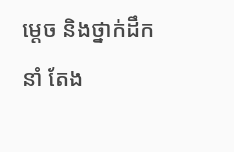ម្ដេច និងថ្នាក់ដឹកនាំ តែង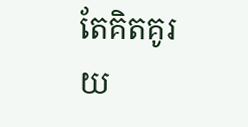តែគិតគូរ យ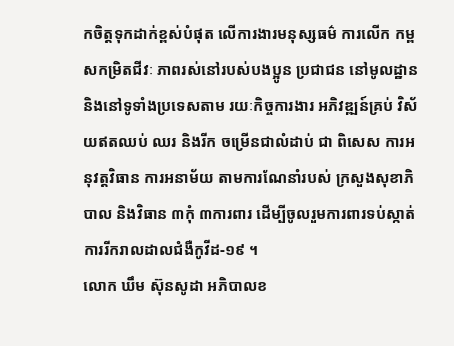កចិត្តទុកដាក់ខ្ពស់បំផុត លើការងារមនុស្សធម៌ ការលើក កម្ពសកម្រិតជីវៈ ភាពរស់នៅរបស់បងប្អូន ប្រជាជន នៅមូលដ្ឋាន និងនៅទូទាំងប្រទេសតាម រយៈកិច្ចការងារ អភិវឌ្ឍន៍គ្រប់ វិស័យឥតឈប់ ឈរ និងរីក ចម្រើនជាលំដាប់ ជា ពិសេស ការអនុវត្តវិធាន ការអនាម័យ តាមការណែនាំរបស់ ក្រសួងសុខាភិបាល និងវិធាន ៣កុំ ៣ការពារ ដើម្បីចូលរួមការពារទប់ស្កាត់ការរីករាលដាលជំងឺកូវីដ-១៩ ។
លោក ឃឹម ស៊ុនសូដា អភិបាលខ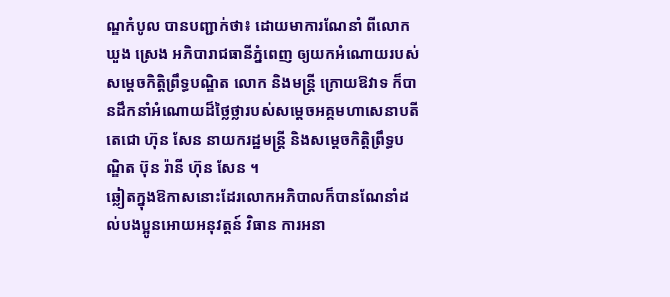ណ្ឌកំបូល បានបញ្ជាក់ថា៖ ដោយមាការណែនាំ ពីលោក ឃួង ស្រេង អភិបារាជធានីភ្នំពេញ ឲ្យយកអំណោយរបស់សម្ដេចកិត្ដិព្រឹទ្ធបណ្ឌិត លោក និងមន្ដ្រី ក្រោយឱវាទ ក៏បានដឹកនាំអំណោយដ៏ថ្លៃថ្លារបស់សម្តេចអគ្គមហាសេនាបតីតេជោ ហ៊ុន សែន នាយករដ្ឋមន្ត្រី និងសម្តេចកិត្តិព្រឹទ្ធបណ្ឌិត ប៊ុន រ៉ានី ហ៊ុន សែន ។
ឆ្លៀតក្នុងឱកាសនោះដែរលោកអភិបាលក៏បានណែនាំដល់បងប្អូនអោយអនុវត្តន៍ វិធាន ការអនា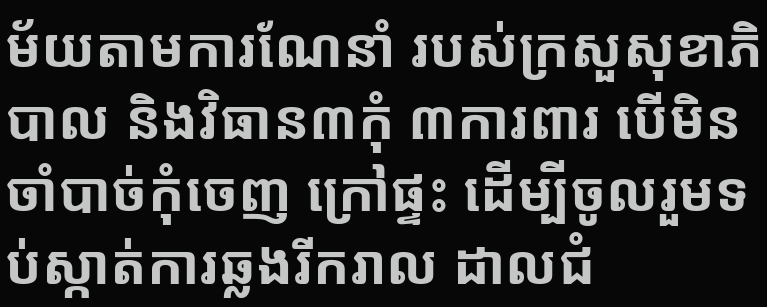ម័យតាមការណែនាំ របស់ក្រសួសុខាភិបាល និងវិធាន៣កុំ ៣ការពារ បេីមិនចាំបាច់កុំចេញ ក្រៅផ្ទះ ដេីម្បីចូលរួមទប់ស្កាត់ការឆ្លងរីករាល ដាលជំ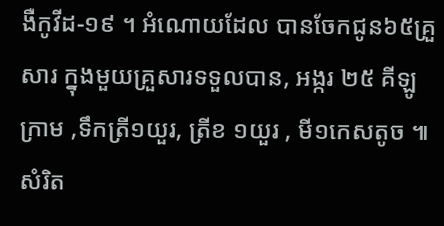ងឺកូវីដ-១៩ ។ អំណោយដែល បានចែកជូន៦៥គ្រួសារ ក្នុងមួយគ្រួសារទទួលបាន, អង្ករ ២៥ គីឡូក្រាម ,ទឹកត្រី១យួរ, ត្រីខ ១យួរ , មី១កេសតូច ៕ សំរិត